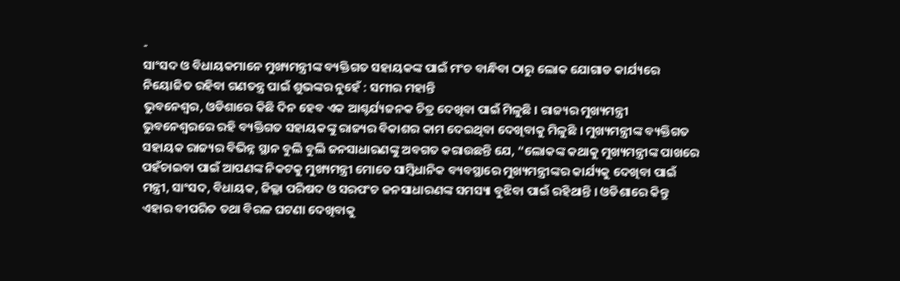-
ସାଂସଦ ଓ ବିଧାୟକମାନେ ମୁଖ୍ୟମନ୍ତ୍ରୀଙ୍କ ବ୍ୟକ୍ତିଗତ ସହାୟକଙ୍କ ପାଇଁ ମଂଚ ବାନ୍ଧିବା ଠାରୁ ଲୋକ ଯୋଗାଡ କାର୍ଯ୍ୟରେ ନିୟୋଜିତ ରହିବା ଗଣତନ୍ତ୍ର ପାଇଁ ଶୁଭଙ୍କର ନୁହେଁ : ସମୀର ମହାନ୍ତି
ଭୁବନେଶ୍ୱର, ଓଡିଶାରେ କିଛି ଦିନ ହେବ ଏକ ଆଶ୍ଚର୍ଯ୍ୟଜନକ ଚିତ୍ର ଦେଖିବା ପାଇଁ ମିଳୁଛି । ରାଜ୍ୟର ମୁଖ୍ୟମନ୍ତ୍ରୀ ଭୁବନେଶ୍ୱରରେ ରହି ବ୍ୟକ୍ତିଗତ ସହାୟକଙ୍କୁ ରାଜ୍ୟର ବିକାଶର କାମ ଦେଇଥିବା ଦେଖିବାକୁ ମିଳୁଛି । ମୁଖ୍ୟମନ୍ତ୍ରୀଙ୍କ ବ୍ୟକ୍ତିଗତ ସହାୟକ ରାଜ୍ୟର ବିଭିନ୍ନ ସ୍ଥାନ ବୁଲି ବୁଲି ଜନସାଧାରଣଙ୍କୁ ଅବଗତ କରାଉଛନ୍ତି ଯେ, “ଲୋକଙ୍କ କଥାକୁ ମୁଖ୍ୟମନ୍ତ୍ରୀଙ୍କ ପାଖରେ ପହଁଚାଇବା ପାଇଁ ଆପଣଙ୍କ ନିକଟକୁ ମୁଖ୍ୟମନ୍ତ୍ରୀ ମୋତେ ସାମ୍ବିଧାନିକ ବ୍ୟବସ୍ଥାରେ ମୁଖ୍ୟମନ୍ତ୍ରୀଙ୍କର କାର୍ଯ୍ୟକୁ ଦେଖିବା ପାଇଁ ମନ୍ତ୍ରୀ, ସାଂସଦ, ବିଧାୟକ, ଜିଲ୍ଲା ପରିଷଦ ଓ ସରପଂଚ ଜନସାଧାରଣଙ୍କ ସମସ୍ୟା ବୁଝିବା ପାଇଁ ରହିଥାନ୍ତି । ଓଡିଶାରେ କିନ୍ତୁ ଏହାର ବୀପରିତ ତଥା ବିରଳ ଘଟଣା ଦେଖିବାକୁ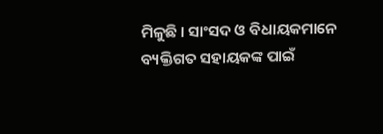ମିଳୁଛି । ସାଂସଦ ଓ ବିଧାୟକମାନେ ବ୍ୟକ୍ତିଗତ ସହାୟକଙ୍କ ପାଇଁ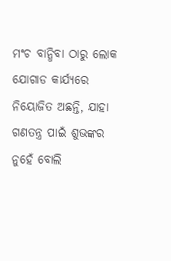ମଂଚ ବାନ୍ଧିବା ଠାରୁ ଲୋକ ଯୋଗାଡ କାର୍ଯ୍ୟରେ ନିୟୋଜିତ ଅଛନ୍ତି, ଯାହା ଗଣତନ୍ତ୍ର ପାଇଁ ଶୁଭଙ୍କର ନୁହେଁ ବୋଲି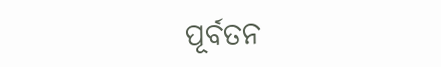ପୂର୍ବତନ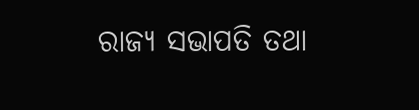ରାଜ୍ୟ ସଭାପତି ତଥା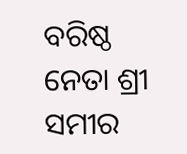ବରିଷ୍ଠ ନେତା ଶ୍ରୀ ସମୀର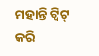ମହାନ୍ତି ଟ୍ୱିଟ୍ କରି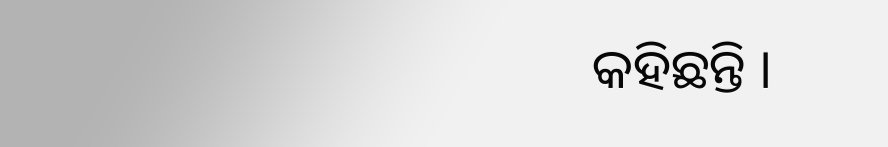କହିଛନ୍ତି ।